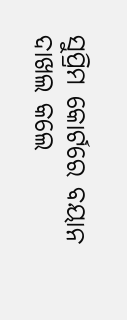ସୁପ୍ରିମ କୋର୍ଟରେ ବୟାନ ଦାଖଲ କଲେ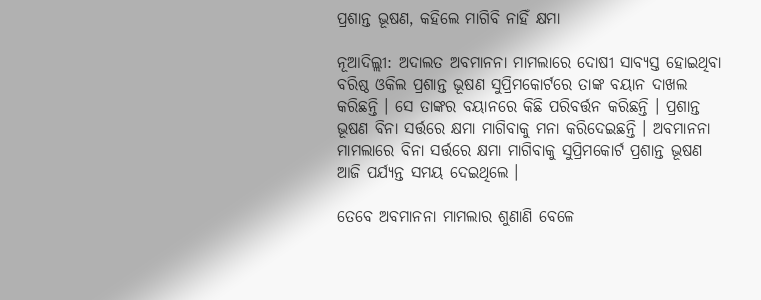ପ୍ରଶାନ୍ତ ଭୂଷଣ, କହିଲେ ମାଗିବି ନାହିଁ କ୍ଷମା

ନୂଆଦିଲ୍ଲୀ: ଅଦାଲତ ଅବମାନନା ମାମଲାରେ ଦୋଷୀ ସାବ୍ୟସ୍ତ ହୋଇଥିବା ବରିଷ୍ଠ ଓକିଲ ପ୍ରଶାନ୍ତ ଭୂଷଣ ସୁପ୍ରିମକୋର୍ଟରେ ତାଙ୍କ ବୟାନ ଦାଖଲ କରିଛନ୍ତି । ସେ ତାଙ୍କର ବୟାନରେ କିଛି ପରିବର୍ତ୍ତନ କରିଛନ୍ତି । ପ୍ରଶାନ୍ତ ଭୂଷଣ ବିନା ସର୍ତ୍ତରେ କ୍ଷମା ମାଗିବାକୁ ମନା କରିଦେଇଛନ୍ତି । ଅବମାନନା ମାମଲାରେ ବିନା ସର୍ତ୍ତରେ କ୍ଷମା ମାଗିବାକୁ ସୁପ୍ରିମକୋର୍ଟ ପ୍ରଶାନ୍ତ ଭୂଷଣ ଆଜି ପର୍ଯ୍ୟନ୍ତ ସମୟ ଦେଇଥିଲେ ।

ତେବେ ଅବମାନନା ମାମଲାର ଶୁଣାଣି ବେଳେ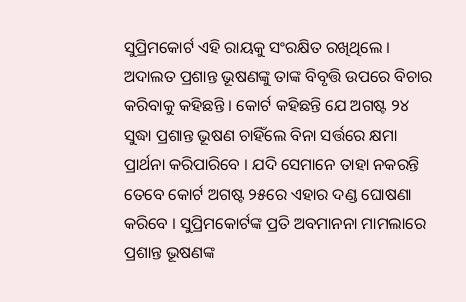ସୁପ୍ରିମକୋର୍ଟ ଏହି ରାୟକୁ ସଂରକ୍ଷିତ ରଖିଥିଲେ । ଅଦାଲତ ପ୍ରଶାନ୍ତ ଭୂଷଣଙ୍କୁ ତାଙ୍କ ବିବୃତ୍ତି ଉପରେ ବିଚାର କରିବାକୁ କହିଛନ୍ତି । କୋର୍ଟ କହିଛନ୍ତି ଯେ ଅଗଷ୍ଟ ୨୪ ସୁଦ୍ଧା ପ୍ରଶାନ୍ତ ଭୂଷଣ ଚାହିଁଲେ ବିନା ସର୍ତ୍ତରେ କ୍ଷମା ପ୍ରାର୍ଥନା କରିପାରିବେ । ଯଦି ସେମାନେ ତାହା ନକରନ୍ତି ତେବେ କୋର୍ଟ ଅଗଷ୍ଟ ୨୫ରେ ଏହାର ଦଣ୍ଡ ଘୋଷଣା କରିବେ । ସୁପ୍ରିମକୋର୍ଟଙ୍କ ପ୍ରତି ଅବମାନନା ମାମଲାରେ ପ୍ରଶାନ୍ତ ଭୂଷଣଙ୍କ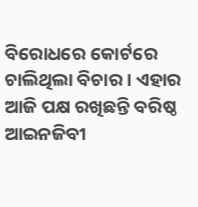ବିରୋଧରେ କୋର୍ଟରେ ଚାଲିଥିଲା ବିଚାର । ଏହାର ଆଜି ପକ୍ଷ ରଖିଛନ୍ତି ବରିଷ୍ଠ ଆଇନଜିବୀ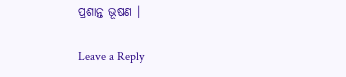ପ୍ରଶାନ୍ତ ଭୂଷଣ ।

Leave a Reply